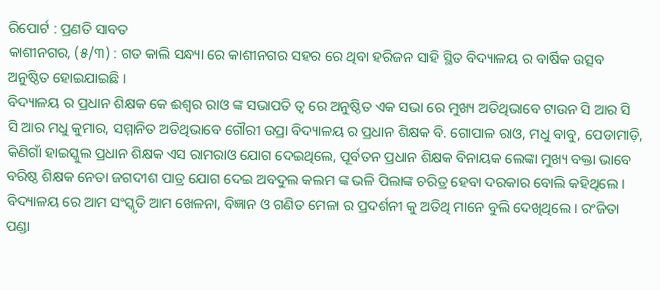ରିପୋର୍ଟ : ପ୍ରଣତି ସାବତ
କାଶୀନଗର, (୫/୩) : ଗତ କାଲି ସନ୍ଧ୍ୟା ରେ କାଶୀନଗର ସହର ରେ ଥିବା ହରିଜନ ସାହି ସ୍ଥିତ ବିଦ୍ୟାଳୟ ର ବାର୍ଷିକ ଉତ୍ସବ ଅନୁଷ୍ଠିତ ହୋଇଯାଇଛି ।
ବିଦ୍ୟାଳୟ ର ପ୍ରଧାନ ଶିକ୍ଷକ କେ ଈଶ୍ୱର ରାଓ ଙ୍କ ସଭାପତି ତ୍ବ ରେ ଅନୁଷ୍ଠିତ ଏକ ସଭା ରେ ମୁଖ୍ୟ ଅତିଥିଭାବେ ଟାଉନ ସି ଆର ସି ସି ଆର ମଧୁ କୁମାର, ସମ୍ମାନିତ ଅତିଥିଭାବେ ଗୌରୀ ଉପ୍ରା ବିଦ୍ୟାଳୟ ର ପ୍ରଧାନ ଶିକ୍ଷକ ବି. ଗୋପାଳ ରାଓ, ମଧୁ ବାବୁ, ପେଡାମାଡ଼ି, କିଣିଗାଁ ହାଇସ୍କୁଲ ପ୍ରଧାନ ଶିକ୍ଷକ ଏସ ରାମରାଓ ଯୋଗ ଦେଇଥିଲେ, ପୂର୍ବତନ ପ୍ରଧାନ ଶିକ୍ଷକ ବିନାୟକ ଲେଙ୍କା ମୁଖ୍ୟ ବକ୍ତା ଭାବେ ବରିଷ୍ଠ ଶିକ୍ଷକ ନେତା ଜଗଦୀଶ ପାତ୍ର ଯୋଗ ଦେଇ ଅବଦୁଲ କଲମ ଙ୍କ ଭଳି ପିଲାଙ୍କ ଚରିତ୍ର ହେବା ଦରକାର ବୋଲି କହିଥିଲେ । ବିଦ୍ୟାଳୟ ରେ ଆମ ସଂସ୍କୃତି ଆମ ଖେଳନା, ବିଜ୍ଞାନ ଓ ଗଣିତ ମେଳା ର ପ୍ରଦର୍ଶନୀ କୁ ଅତିଥି ମାନେ ବୁଲି ଦେଖିଥିଲେ । ରଂଜିତା ପଣ୍ଡା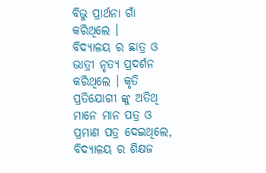ବିଭୁ ପ୍ରାର୍ଥନା ଗାଁ କରିଥିଲେ ।
ବିଦ୍ୟାଳୟ ର ଛାତ୍ର ଓ ଭାତ୍ରୀ ନୃତ୍ୟ ପ୍ରଦର୍ଶନ କରିଥିଲେ । କୃତି ପ୍ରତିଯୋଗୀ ଙ୍କୁ ଅତିଥି ମାନେ ମାନ ପତ୍ର ଓ ପ୍ରମାଣ ପତ୍ର ଦେଇଥିଲେ, ବିଦ୍ୟାଳୟ ର ଶିକ୍ଷଜ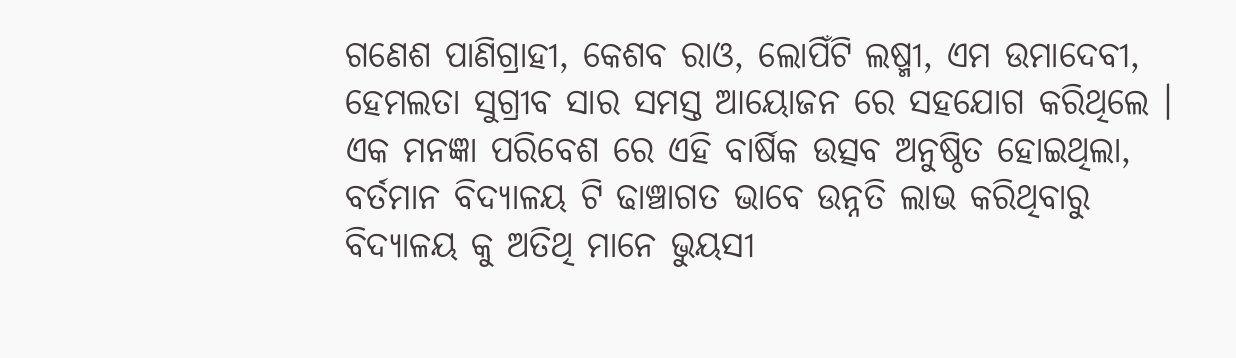ଗଣେଶ ପାଣିଗ୍ରାହୀ, କେଶବ ରାଓ, ଲୋପିଁଟି ଲଷ୍ମୀ, ଏମ ଉମାଦେବୀ, ହେମଲତା ସୁଗ୍ରୀବ ସାର ସମସ୍ତ ଆୟୋଜନ ରେ ସହଯୋଗ କରିଥିଲେ । ଏକ ମନଜ୍ଞା ପରିବେଶ ରେ ଏହି ବାର୍ଷିକ ଉତ୍ସବ ଅନୁଷ୍ଠିତ ହୋଇଥିଲା, ବର୍ତମାନ ବିଦ୍ୟାଳୟ ଟି ଢାଞ୍ଚାଗତ ଭାବେ ଉନ୍ନତି ଲାଭ କରିଥିବାରୁ ବିଦ୍ୟାଳୟ କୁ ଅତିଥି ମାନେ ଭୁୟସୀ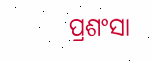ପ୍ରଶଂସା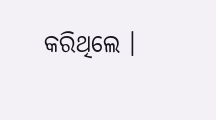କରିଥିଲେ ।